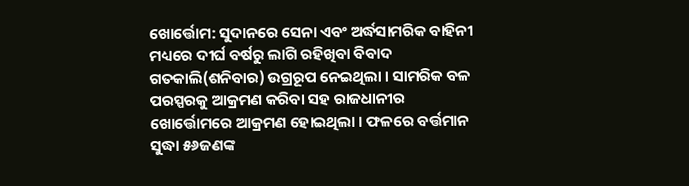ଖୋର୍ତ୍ତୋମ: ସୁଦାନରେ ସେନା ଏବଂ ଅର୍ଦ୍ଧସାମରିକ ବାହିନୀ ମଧ୍ୟରେ ଦୀର୍ଘ ବର୍ଷରୁ ଲାଗି ରହିଖିବା ବିବାଦ ଗତକାଲି(ଶନିବାର) ଉଗ୍ରରୂପ ନେଇଥିଲା । ସାମରିକ ବଳ ପରସ୍ପରକୁ ଆକ୍ରମଣ କରିବା ସହ ରାଜଧାନୀର ଖୋର୍ତ୍ତୋମରେ ଆକ୍ରମଣ ହୋଇଥିଲା । ଫଳରେ ବର୍ତ୍ତମାନ ସୁଦ୍ଧା ୫୬ଜଣଙ୍କ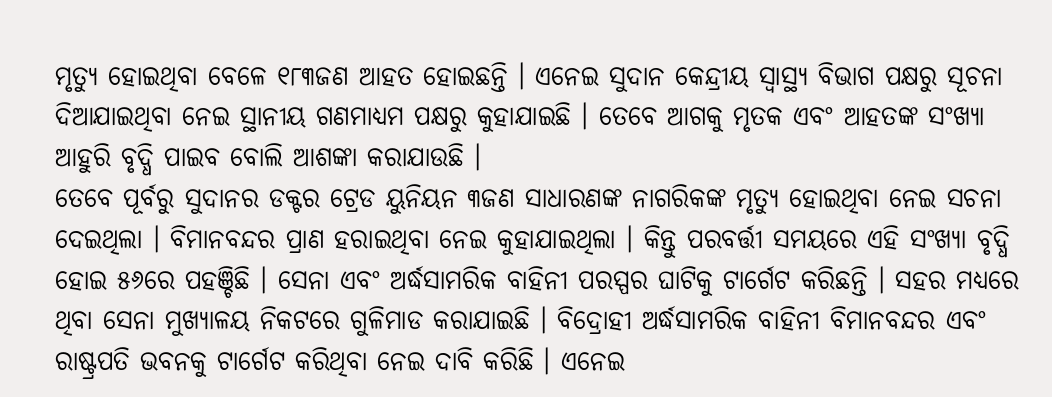ମୃତ୍ୟୁ ହୋଇଥିବା ବେଳେ ୧୮୩ଜଣ ଆହତ ହୋଇଛନ୍ତି । ଏନେଇ ସୁଦାନ କେନ୍ଦ୍ରୀୟ ସ୍ବାସ୍ଥ୍ୟ ବିଭାଗ ପକ୍ଷରୁ ସୂଚନା ଦିଆଯାଇଥିବା ନେଇ ସ୍ଥାନୀୟ ଗଣମାଧ୍ୟମ ପକ୍ଷରୁ କୁହାଯାଇଛି । ତେବେ ଆଗକୁ ମୃତକ ଏବଂ ଆହତଙ୍କ ସଂଖ୍ୟା ଆହୁରି ବୃଦ୍ଧି ପାଇବ ବୋଲି ଆଶଙ୍କା କରାଯାଉଛି ।
ତେବେ ପୂର୍ବରୁ ସୁଦାନର ଡକ୍ଟର ଟ୍ରେଡ ୟୁନିୟନ ୩ଜଣ ସାଧାରଣଙ୍କ ନାଗରିକଙ୍କ ମୃତ୍ୟୁ ହୋଇଥିବା ନେଇ ସଚନା ଦେଇଥିଲା । ବିମାନବନ୍ଦର ପ୍ରାଣ ହରାଇଥିବା ନେଇ କୁହାଯାଇଥିଲା । କିନ୍ତୁ ପରବର୍ତ୍ତୀ ସମୟରେ ଏହି ସଂଖ୍ୟା ବୃଦ୍ଧି ହୋଇ ୫୬ରେ ପହଞ୍ଚିଛି । ସେନା ଏବଂ ଅର୍ଦ୍ଧସାମରିକ ବାହିନୀ ପରସ୍ପର ଘାଟିକୁ ଟାର୍ଗେଟ କରିଛନ୍ତି । ସହର ମଧ୍ୟରେ ଥିବା ସେନା ମୁଖ୍ୟାଳୟ ନିକଟରେ ଗୁଳିମାଡ କରାଯାଇଛି । ବିଦ୍ରୋହୀ ଅର୍ଦ୍ଧସାମରିକ ବାହିନୀ ବିମାନବନ୍ଦର ଏବଂ ରାଷ୍ଟ୍ରପତି ଭବନକୁ ଟାର୍ଗେଟ କରିଥିବା ନେଇ ଦାବି କରିଛି । ଏନେଇ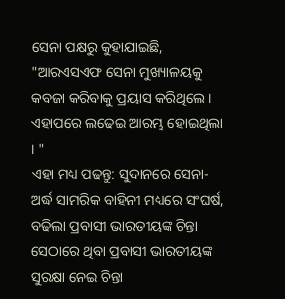ସେନା ପକ୍ଷରୁ କୁହାଯାଇଛି, "ଆରଏସଏଫ ସେନା ମୁଖ୍ୟାଳୟକୁ କବଜା କରିବାକୁ ପ୍ରୟାସ କରିଥିଲେ । ଏହାପରେ ଲଢେଇ ଆରମ୍ଭ ହୋଇଥିଲା । "
ଏହା ମଧ୍ୟ ପଢନ୍ତୁ: ସୁଦାନରେ ସେନା-ଅର୍ଦ୍ଧ ସାମରିକ ବାହିନୀ ମଧ୍ୟରେ ସଂଘର୍ଷ, ବଢିଲା ପ୍ରବାସୀ ଭାରତୀୟଙ୍କ ଚିନ୍ତା
ସେଠାରେ ଥିବା ପ୍ରବାସୀ ଭାରତୀୟଙ୍କ ସୁରକ୍ଷା ନେଇ ଚିନ୍ତା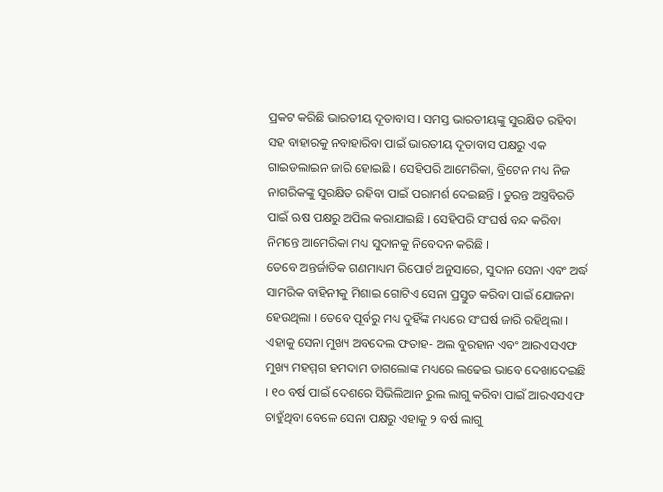ପ୍ରକଟ କରିଛି ଭାରତୀୟ ଦୂତାବାସ । ସମସ୍ତ ଭାରତୀୟଙ୍କୁ ସୁରକ୍ଷିତ ରହିବା ସହ ବାହାରକୁ ନବାହାରିବା ପାଇଁ ଭାରତୀୟ ଦୂତାବାସ ପକ୍ଷରୁ ଏକ ଗାଇଡଲାଇନ ଜାରି ହୋଇଛି । ସେହିପରି ଆମେରିକା, ବ୍ରିଟେନ ମଧ୍ୟ ନିଜ ନାଗରିକଙ୍କୁ ସୁରକ୍ଷିତ ରହିବା ପାଇଁ ପରାମର୍ଶ ଦେଇଛନ୍ତି । ତୁରନ୍ତ ଅସ୍ତ୍ରବିରତି ପାଇଁ ଋଷ ପକ୍ଷରୁ ଅପିଲ କରାଯାଇଛି । ସେହିପରି ସଂଘର୍ଷ ବନ୍ଦ କରିବା ନିମନ୍ତେ ଆମେରିକା ମଧ୍ୟ ସୁଦାନକୁ ନିବେଦନ କରିଛି ।
ତେବେ ଅନ୍ତର୍ଜାତିକ ଗଣମାଧ୍ୟମ ରିପୋର୍ଟ ଅନୁସାରେ, ସୁଦାନ ସେନା ଏବଂ ଅର୍ଦ୍ଧ ସାମରିକ ବାହିନୀକୁ ମିଶାଇ ଗୋଟିଏ ସେନା ପ୍ରସ୍ତୁତ କରିବା ପାଇଁ ଯୋଜନା ହେଉଥିଲା । ତେବେ ପୂର୍ବରୁ ମଧ୍ୟ ଦୁହିଁଙ୍କ ମଧ୍ୟରେ ସଂଘର୍ଷ ଜାରି ରହିଥିଲା । ଏହାକୁ ସେନା ମୁଖ୍ୟ ଅବଦେଲ ଫତାହ- ଅଲ ବୁରହାନ ଏବଂ ଆରଏସଏଫ ମୁଖ୍ୟ ମହମ୍ମଗ ହମଦାମ ଡାଗଲୋଙ୍କ ମଧ୍ୟରେ ଲଢେଇ ଭାବେ ଦେଖାଦେଇଛି । ୧୦ ବର୍ଷ ପାଇଁ ଦେଶରେ ସିଭିଲିଆନ ରୁଲ ଲାଗୁ କରିବା ପାଇଁ ଆରଏସଏଫ ଚାହୁଁଥିବା ବେଳେ ସେନା ପକ୍ଷରୁ ଏହାକୁ ୨ ବର୍ଷ ଲାଗୁ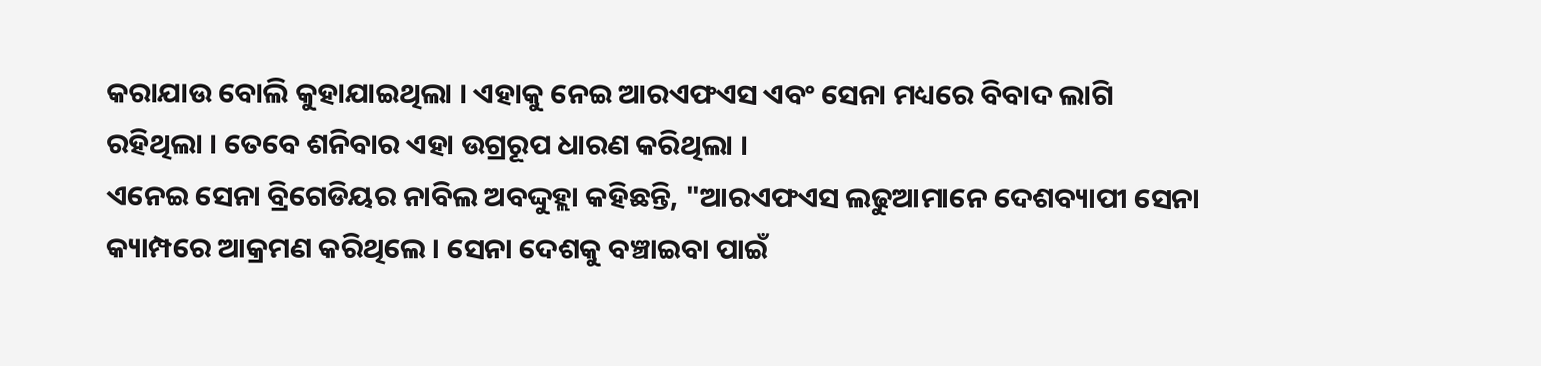କରାଯାଉ ବୋଲି କୁହାଯାଇଥିଲା । ଏହାକୁ ନେଇ ଆରଏଫଏସ ଏବଂ ସେନା ମଧ୍ୟରେ ବିବାଦ ଲାଗି ରହିଥିଲା । ତେବେ ଶନିବାର ଏହା ଉଗ୍ରରୂପ ଧାରଣ କରିଥିଲା ।
ଏନେଇ ସେନା ବ୍ରିଗେଡିୟର ନାବିଲ ଅବଦ୍ଦୁହ୍ଲା କହିଛନ୍ତି, "ଆରଏଫଏସ ଲଢୁଆମାନେ ଦେଶବ୍ୟାପୀ ସେନା କ୍ୟାମ୍ପରେ ଆକ୍ରମଣ କରିଥିଲେ । ସେନା ଦେଶକୁ ବଞ୍ଚାଇବା ପାଇଁ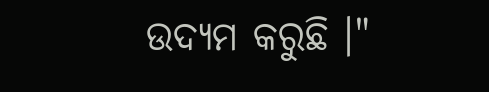ଉଦ୍ୟମ କରୁଛି ।"